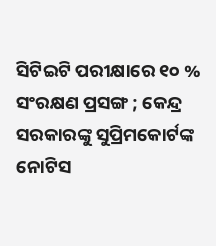ସିଟିଇଟି ପରୀକ୍ଷାରେ ୧୦ % ସଂରକ୍ଷଣ ପ୍ରସଙ୍ଗ ; କେନ୍ଦ୍ର ସରକାରଙ୍କୁ ସୁପ୍ରିମକୋର୍ଟଙ୍କ ନୋଟିସ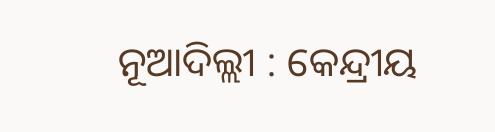ନୂଆଦିଲ୍ଲୀ : କେନ୍ଦ୍ରୀୟ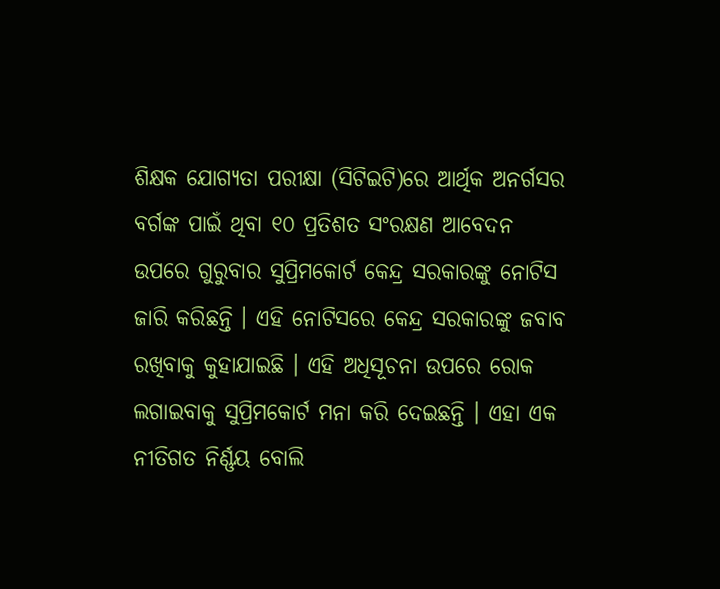ଶିକ୍ଷକ ଯୋଗ୍ୟତା ପରୀକ୍ଷା (ସିଟିଇଟି)ରେ ଆର୍ଥିକ ଅନର୍ଗସର ବର୍ଗଙ୍କ ପାଇଁ ଥିବା ୧୦ ପ୍ରତିଶତ ସଂରକ୍ଷଣ ଆବେଦନ ଉପରେ ଗୁରୁବାର ସୁପ୍ରିମକୋର୍ଟ କେନ୍ଦ୍ର ସରକାରଙ୍କୁ ନୋଟିସ ଜାରି କରିଛନ୍ତି । ଏହି ନୋଟିସରେ କେନ୍ଦ୍ର ସରକାରଙ୍କୁ ଜବାବ ରଖିବାକୁ କୁହାଯାଇଛି । ଏହି ଅଧିସୂଚନା ଉପରେ ରୋକ ଲଗାଇବାକୁ ସୁପ୍ରିମକୋର୍ଟ ମନା କରି ଦେଇଛନ୍ତି । ଏହା ଏକ ନୀତିଗତ ନିର୍ଣ୍ଣୟ ବୋଲି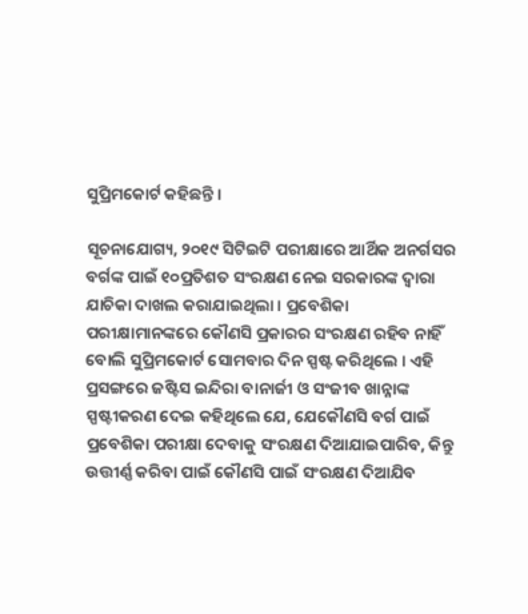ସୁପ୍ରିମକୋର୍ଟ କହିଛନ୍ତି ।

ସୂଚନାଯୋଗ୍ୟ, ୨୦୧୯ ସିଟିଇଟି ପରୀକ୍ଷାରେ ଆର୍ଥିକ ଅନର୍ଗସର ବର୍ଗଙ୍କ ପାଇଁ ୧୦ପ୍ରତିଶତ ସଂରକ୍ଷଣ ନେଇ ସରକାରଙ୍କ ଦ୍ୱାରା ଯାଚିକା ଦାଖଲ କରାଯାଇଥିଲା । ପ୍ରବେଶିକା ପରୀକ୍ଷାମାନଙ୍କରେ କୌଣସି ପ୍ରକାରର ସଂରକ୍ଷଣ ରହିବ ନାହିଁ ବୋଲି ସୁପ୍ରିମକୋର୍ଟ ସୋମବାର ଦିନ ସ୍ପଷ୍ଟ କରିଥିଲେ । ଏହି ପ୍ରସଙ୍ଗରେ ଜଷ୍ଟିସ ଇନ୍ଦିରା ବାନାର୍ଜୀ ଓ ସଂଜୀବ ଖାନ୍ନାଙ୍କ ସ୍ପଷ୍ଟୀକରଣ ଦେଇ କହିଥିଲେ ଯେ, ଯେକୌଣସି ବର୍ଗ ପାଇଁ ପ୍ରବେଶିକା ପରୀକ୍ଷା ଦେବାକୁ ସଂରକ୍ଷଣ ଦିଆଯାଇପାରିବ, କିନ୍ତୁ ଉତ୍ତୀର୍ଣ୍ଣ କରିବା ପାଇଁ କୌଣସି ପାଇଁ ସଂରକ୍ଷଣ ଦିଆଯିବ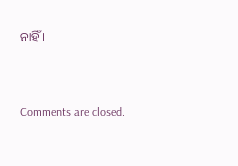ନାହିଁ ।



Comments are closed.